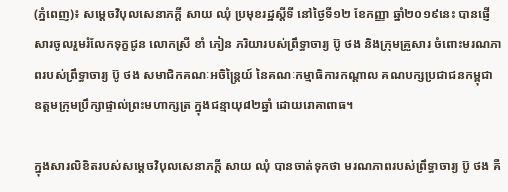(ភ្នំពេញ)៖ សម្តេចវិបុលសេនាភក្តី សាយ ឈុំ ប្រមុខរដ្ឋស្តីទី នៅថ្ងៃទី១២ ខែកញ្ញា ឆ្នាំ២០១៩នេះ បានផ្ញើសារចូលរួមរំលែកទុក្ខជូន លោកស្រី ខាំ ភៀន ភរិយារបស់ព្រឹទ្ធាចារ្យ ប៊ូ ថង និងក្រុមគ្រួសារ ចំពោះមរណភាពរបស់ព្រឹទ្ធាចារ្យ ប៊ូ ថង សមាជិកគណៈអចិន្រ្តៃយ៍ នៃគណៈកម្មាធិការកណ្តាល គណបក្សប្រជាជនកម្ពុជា ឧត្តមក្រុមប្រឹក្សាផ្ទាល់ព្រះមហាក្សត្រ ក្នុងជន្មាយុ៨២ឆ្នាំ ដោយរោគាពាធ។

ក្នុងសារលិខិតរបស់សម្តេចវិបុលសេនាភក្តី សាយ ឈុំ បានចាត់ទុកថា មរណភាពរបស់ព្រឹទ្ធាចារ្យ ប៊ូ ថង គឺ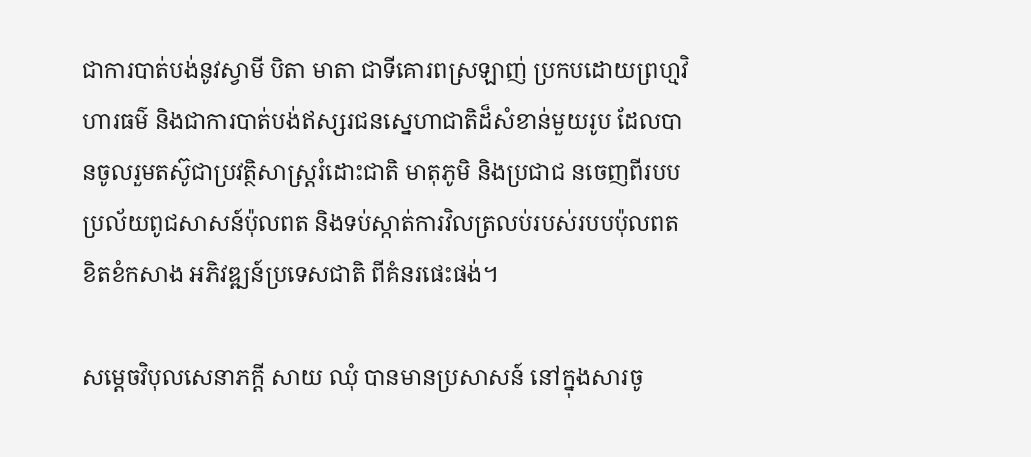ជាការបាត់បង់នូវស្វាមី បិតា មាតា ជាទីគោរពស្រឡាញ់ ប្រកបដោយព្រហ្មវិហារធម៌ និងជាការបាត់បង់ឥស្សរជនស្នេហាជាតិដ៏សំខាន់មួយរូប ដែលបានចូលរួមតស៊ូជាប្រវត្ថិសាស្រ្តរំដោះជាតិ មាតុភូមិ និងប្រជាជ នចេញពីរបបប្រល័យពូជសាសន៍ប៉ុលពត និងទប់ស្កាត់ការវិលត្រលប់របស់របបប៉ុលពត ខិតខំកសាង អភិវឌ្ឍន៍ប្រទេសជាតិ ពីគំនរផេះផង់។

សម្តេចវិបុលសេនាភក្តី សាយ ឈុំ បានមានប្រសាសន៍ នៅក្នុងសារចូ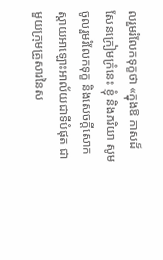លរួមរំលែកទុក្ខថា «ក្នុងឱ កាសដ៏សែនក្រៀមក្រំនេះ ខ្ញុំ និងភរិយា សូមចូលរួមរំលែកទុក្ខ និងសេចក្តីសោកស្តាយអាឡោះអាល័យជាទីបំផុត ជាមួយក្រុមគ្រួសារនៃស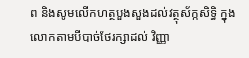ព និងសូមលើកហត្ថបួងសួងដល់វត្ថុស័ក្កសិទ្ធិ ក្នុងលោកតាមបីបាច់ថែរក្សាដល់ វិញ្ញា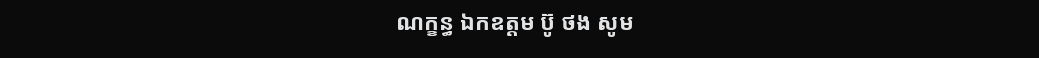ណក្ខន្ធ ឯកឧត្តម ប៊ូ ថង សូម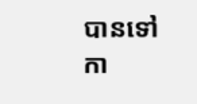បានទៅកា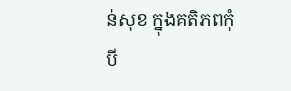ន់សុខ ក្នុងគតិភពកុំបី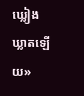ឃ្លៀងឃ្លាតឡើយ»